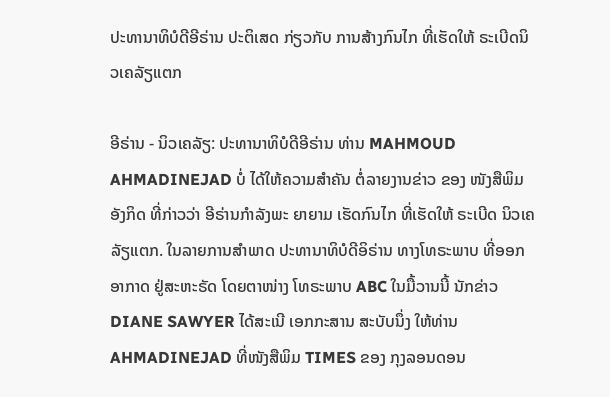ປະທານາທິບໍດີອີຣ່ານ ປະຕິເສດ ກ່ຽວກັບ ການສ້າງກົນໄກ ທີ່ເຮັດໃຫ້ ຣະເບີດນິວເຄລັຽແຕກ

ອີຣ່ານ - ນິວເຄລັຽ: ປະທານາທິບໍດີອີຣ່ານ ທ່ານ MAHMOUD AHMADINEJAD ບໍ່ ໄດ້ໃຫ້ຄວາມສຳຄັນ ຕໍ່ລາຍງານຂ່າວ ຂອງ ໜັງສືພິມອັງກິດ ທີ່ກ່າວວ່າ ອີຣ່ານກຳລັງພະ ຍາຍາມ ເຮັດກົນໄກ ທີ່ເຮັດໃຫ້ ຣະເບີດ ນິວເຄລັຽແຕກ. ໃນລາຍການສຳພາດ ປະທານາທິບໍດີອິຣ່ານ ທາງໂທຣະພາບ ທີ່ອອກອາກາດ ຢູ່ສະຫະຣັດ ໂດຍຕາໜ່າງ ໂທຣະພາບ ABC ໃນມື້ວານນີ້ ນັກຂ່າວ DIANE SAWYER ໄດ້ສະເນີ ເອກກະສານ ສະບັບນຶ່ງ ໃຫ້ທ່ານ AHMADINEJAD ທີ່ໜັງສືພິມ TIMES ຂອງ ກຸງລອນດອນ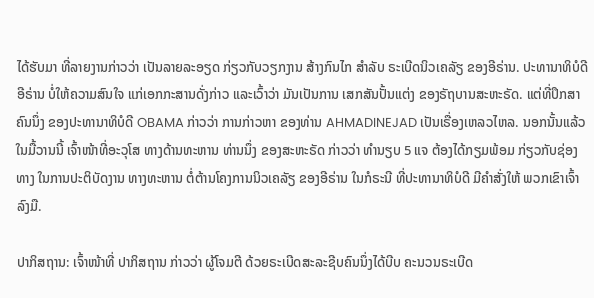ໄດ້ຮັບມາ ທີ່ລາຍງານກ່າວວ່າ ເປັນລາຍລະອຽດ ກ່ຽວກັບວຽກງານ ສ້າງກົນໄກ ສຳລັບ ຣະເບີດນິວເຄລັຽ ຂອງອີຣ່ານ. ປະທານາທິບໍດີ ອີຣ່ານ ບໍ່ໃຫ້ຄວາມສົນໃຈ ແກ່ເອກກະສານດັ່ງກ່າວ ແລະເວົ້າວ່າ ມັນເປັນການ ເສກສັນປັ້ນແຕ່ງ ຂອງຣັຖບານສະຫະຣັດ. ແຕ່ທີ່ປຶກສາຄົນນຶ່ງ ຂອງປະທານາທິບໍດີ OBAMA ກ່າວວ່າ ການກ່າວຫາ ຂອງທ່ານ AHMADINEJAD ເປັນເຣື່ອງເຫລວໄຫລ. ນອກນັ້ນແລ້ວ ໃນມື້ວານນີ້ ເຈົ້າໜ້າທີ່ອະວຸໂສ ທາງດ້ານທະຫານ ທ່ານນຶ່ງ ຂອງສະຫະຣັດ ກ່າວວ່າ ທຳນຽບ 5 ແຈ ຕ້ອງໄດ້ກຽມພ້ອມ ກ່ຽວກັບຊ່ອງທາງ ໃນການປະຕິບັດງານ ທາງທະຫານ ຕໍ່ຕ້ານໂຄງການນິວເຄລັຽ ຂອງອີຣ່ານ ໃນກໍຣະນີ ທີ່ປະທານາທິບໍດີ ມີຄຳສັ່ງໃຫ້ ພວກເຂົາເຈົ້າລົງມື.

ປາກິສຖານ: ເຈົ້າໜ້າທີ່ ປາກິສຖານ ກ່າວວ່າ ຜູ້ໂຈມຕີ ດ້ວຍຣະເບີດສະລະຊີບຄົນນຶ່ງໄດ້ບີບ ຄະນວນຣະເບີດ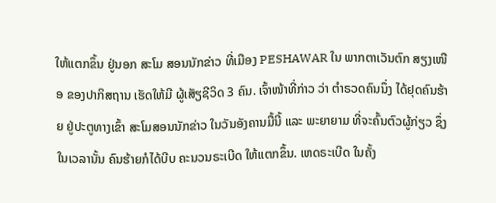ໃຫ້ແຕກຂຶ້ນ ຢູ່ນອກ ສະໂມ ສອນນັກຂ່າວ ທີ່ເມືອງ PESHAWAR ໃນ ພາກຕາເວັນຕົກ ສຽງເໜືອ ຂອງປາກິສຖານ ເຮັດໃຫ້ມີ ຜູ້ເສັຽຊີວິດ 3 ຄົນ. ເຈົ້າໜ້າທີ່ກ່າວ ວ່າ ຕຳຣວດຄົນນຶ່ງ ໄດ້ຢຸດຄົນຮ້າຍ ຢູ່ປະຕູທາງເຂົ້າ ສະໂມສອນນັກຂ່າວ ໃນວັນອັງຄານມື້ນີ້ ແລະ ພະຍາຍາມ ທີ່ຈະຄົ້ນຕົວຜູ້ກ່ຽວ ຊຶ່ງໃນເວລານັ້ນ ຄົນຮ້າຍກໍໄດ້ບີບ ຄະນວນຣະເບີດ ໃຫ້ແຕກຂຶ້ນ. ເຫດຣະເບີດ ໃນຄັ້ງ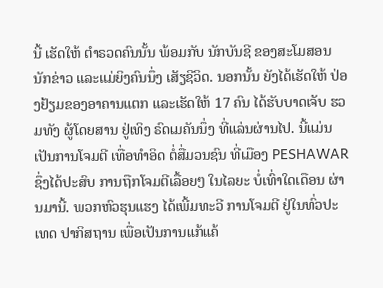ນີ້ ເຮັດໃຫ້ ຕຳຣວດຄົນນັ້ນ ພ້ອມກັບ ນັກບັນຊີ ຂອງສະໂມສອນ ນັກຂ່າວ ແລະແມ່ຍິງຄົນນຶ່ງ ເສັຽຊີວິດ. ນອກນັ້ນ ຍັງໄດ້ເຮັດໃຫ້ ປ່ອງຢ້ຽມຂອງອາຄານແຕກ ແລະເຮັດໃຫ້ 17 ຄົນ ໄດ້ຮັບບາດເຈັບ ຮວມທັງ ຜູ້ໂດຍສານ ຢູ່ເທິງ ຣົດເມຄັນນຶ່ງ ທີ່ແລ່ນຜ່ານໄປ. ນີ້ແມ່ນ ເປັນການໂຈມຕີ ເທື່ອທຳອິດ ຕໍ່ສື່ມວນຊົນ ທີ່ເມືອງ PESHAWAR ຊຶ່ງໄດ້ປະສົບ ການຖືກໂຈມຕີເລື້ອຍໆ ໃນໄລຍະ ບໍ່ເທົ່າໃດເດືອນ ຜ່ານມານີ້. ພວກຫົວຮຸນແຮງ ໄດ້ເພີ້ມທະວີ ການໂຈມຕີ ຢູ່ໃນທົ່ວປະເທດ ປາກິສຖານ ເພື່ອເປັນການແກ້ແຄ້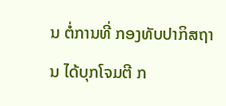ນ ຕໍ່ການທີ່ ກອງທັບປາກິສຖານ ໄດ້ບຸກໂຈມຕີ ກ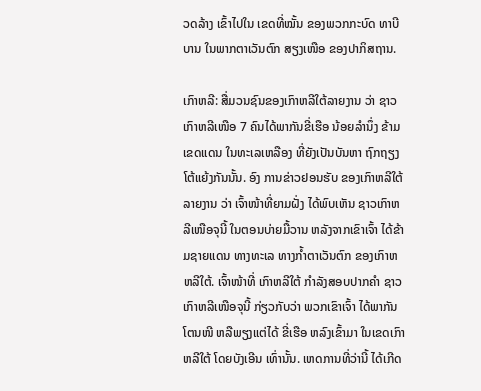ວດລ້າງ ເຂົ້າໄປໃນ ເຂດທີ່ໝັ້ນ ຂອງພວກກະບົດ ທາບີບານ ໃນພາກຕາເວັນຕົກ ສຽງເໜືອ ຂອງປາກິສຖານ.

ເກົາຫລີ: ສື່ມວນຊົນຂອງເກົາຫລີໃຕ້ລາຍງານ ວ່າ ຊາວເກົາຫລີເໜືອ 7 ຄົນໄດ້ພາກັນຂີ່ເຮືອ ນ້ອຍລຳນຶ່ງ ຂ້າມເຂດແດນ ໃນທະເລເຫລືອງ ທີ່ຍັງເປັນບັນຫາ ຖົກຖຽງໂຕ້ແຍ້ງກັນນັ້ນ. ອົງ ການຂ່າວຢອນຮັບ ຂອງເກົາຫລີໃຕ້ ລາຍງານ ວ່າ ເຈົ້າໜ້າທີ່ຍາມຝັ່ງ ໄດ້ພົບເຫັນ ຊາວເກົາຫລີເໜືອຈຸນີ້ ໃນຕອນບ່າຍມື້ວານ ຫລັງຈາກເຂົາເຈົ້າ ໄດ້ຂ້າມຊາຍແດນ ທາງທະເລ ທາງກ້ຳຕາເວັນຕົກ ຂອງເກົາຫຫລີໃຕ້. ເຈົ້າໜ້າທີ່ ເກົາຫລີໃຕ້ ກຳລັງສອບປາກຄຳ ຊາວເກົາຫລີເໜືອຈຸນີ້ ກ່ຽວກັບວ່າ ພວກເຂົາເຈົ້າ ໄດ້ພາກັນໂຕນໜີ ຫລືພຽງແຕ່ໄດ້ ຂີ່ເຮືອ ຫລົງເຂົ້າມາ ໃນເຂດເກົາຫລີໃຕ້ ໂດຍບັງເອີນ ເທົ່ານັ້ນ. ເຫດການທີ່ວ່ານີ້ ໄດ້ເກີດ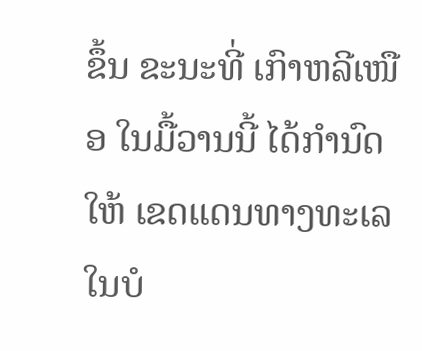ຂຶ້ນ ຂະນະທີ່ ເກົາຫລີເໜືອ ໃນມື້ວານນີ້ ໄດ້ກຳນົດໃຫ້ ເຂດແດນທາງທະເລ ໃນບໍ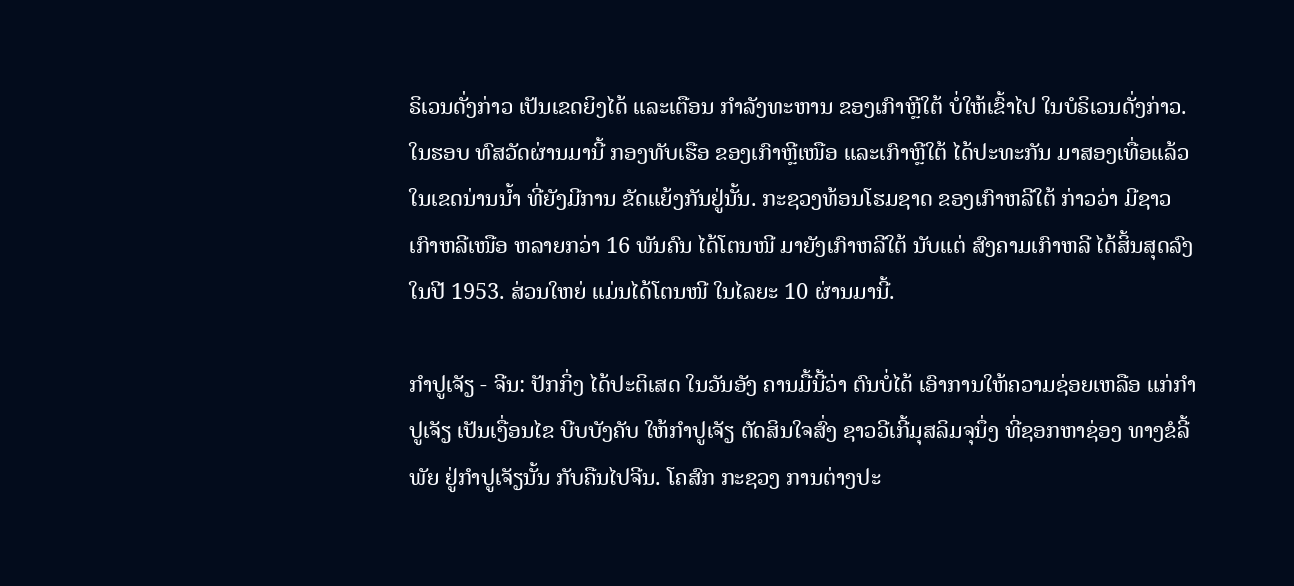ຣິເວນດັ່ງກ່າວ ເປັນເຂດຍິງໄດ້ ແລະເຕືອນ ກຳລັງທະຫານ ຂອງເກົາຫຼີໃຕ້ ບໍ່ໃຫ້ເຂົ້າໄປ ໃນບໍຣິເວນດັ່ງກ່າວ. ໃນຮອບ ທົສວັດຜ່ານມານີ້ ກອງທັບເຮືອ ຂອງເກົາຫຼີເໜືອ ແລະເກົາຫຼີໃຕ້ ໄດ້ປະທະກັນ ມາສອງເທື່ອແລ້ວ ໃນເຂດນ່ານນ້ຳ ທີ່ຍັງມີການ ຂັດແຍ້ງກັນຢູ່ນັ້ນ. ກະຊວງທ້ອນໂຮມຊາດ ຂອງເກົາຫລີໃຕ້ ກ່າວວ່າ ມີຊາວເກົາຫລີເໜືອ ຫລາຍກວ່າ 16 ພັນຄົນ ໄດ້ໂຕນໜີ ມາຍັງເກົາຫລີໃຕ້ ນັບແຕ່ ສົງຄາມເກົາຫລີ ໄດ້ສິ້ນສຸດລົງ ໃນປີ 1953. ສ່ວນໃຫຍ່ ແມ່ນໄດ້ໂຕນໜີ ໃນໄລຍະ 10 ຜ່ານມານີ້.

ກຳປູເຈັຽ - ຈີນ: ປັກກິ່ງ ໄດ້ປະຕິເສດ ໃນວັນອັງ ຄານມື້ນີ້ວ່າ ຕົນບໍ່ໄດ້ ເອົາການໃຫ້ຄວາມຊ່ອຍເຫລືອ ແກ່ກຳປູເຈັຽ ເປັນເງື່ອນໄຂ ບີບບັງຄັບ ໃຫ້ກຳປູເຈັຽ ຕັດສິນໃຈສົ່ງ ຊາວວີເກີ້ມຸສລິມຈຸນຶ່ງ ທີ່ຊອກຫາຊ່ອງ ທາງຂໍລີ້ພັຍ ຢູ່ກຳປູເຈັຽນັ້ນ ກັບຄືນໄປຈີນ. ໂຄສົກ ກະຊວງ ການຕ່າງປະ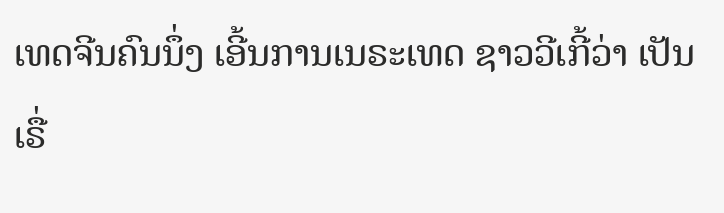ເທດຈີນຄົນນຶ່ງ ເອີ້ນການເນຣະເທດ ຊາວວີເກີ້ວ່າ ເປັນເຣື່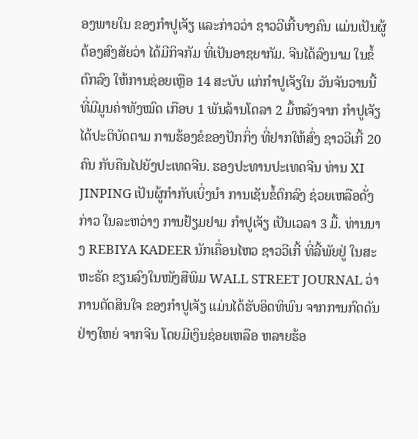ອງພາຍໃນ ຂອງກຳປູເຈັຽ ແລະກ່າວວ່າ ຊາວວີເກີ້ບາງຄົນ ແມ່ນເປັນຜູ້ຕ້ອງສົງສັຍວ່າ ໄດ້ມີກິຈກັມ ທີ່ເປັນອາຊຍາກັມ. ຈີນໄດ້ລົງນາມ ໃນຂໍ້ຕົກລົງ ໃຫ້ການຊ່ອຍເຫຼືອ 14 ສະບັບ ແກ່ກຳປູເຈັຽໃນ ວັນຈັນວານນີ້ ທີ່ມີມູນຄ່າທັງໝົດ ເກືອບ 1 ພັນລ້ານໂດລາ 2 ມື້ຫລັງຈາກ ກຳປູເຈັຽ ໄດ້ປະຕິບັດຕາມ ການຮ້ອງຂໍຂອງປັກກິ່ງ ທີ່ຢາກໃຫ້ສົ່ງ ຊາວວີເກີ້ 20 ຄົນ ກັບຄືນໄປຍັງປະເທດຈີນ. ຮອງປະທານປະເທດຈີນ ທ່ານ XI JINPING ເປັນຜູ້ກຳກັບເບິ່ງນຳ ການເຊັນຂໍ້ຕົກລົງ ຊ່ວຍເຫລືອດັ່ງກ່າວ ໃນລະຫວ່າງ ການຢ້ຽມຢາມ ກຳປູເຈັຽ ເປັນເວລາ 3 ມື້. ທ່ານນາງ REBIYA KADEER ນັກເຄື່ອນໄຫວ ຊາວວີເກີ້ ທີ່ລີ້ພັຍຢູ່ ໃນສະຫະຣັດ ຂຽນລົງໃນໜັງສືພິມ WALL STREET JOURNAL ວ່າ ການຕັດສິນໃຈ ຂອງກຳປູເຈັຽ ແມ່ນໄດ້ຮັບອິດທິພົນ ຈາກການກົດດັນຢ່າງໃຫຍ່ ຈາກຈີນ ໂດຍມີເງິນຊ່ອຍເຫລືອ ຫລາຍຮ້ອ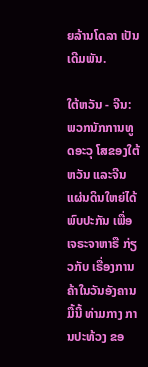ຍລ້ານໂດລາ ເປັນເດີມພັນ.

ໃຕ້ຫວັນ - ຈີນ: ພວກນັກການທູດອະວຸ ໂສຂອງໃຕ້ຫວັນ ແລະຈີນແຜ່ນດິນໃຫຍ່ໄດ້ ພົບປະກັນ ເພື່ອເຈຣະຈາຫາຣື ກ່ຽວກັບ ເຣື່ອງການຄ້າໃນວັນອັງຄານມື້ນີ້ ທ່າມກາງ ການປະທ້ວງ ຂອ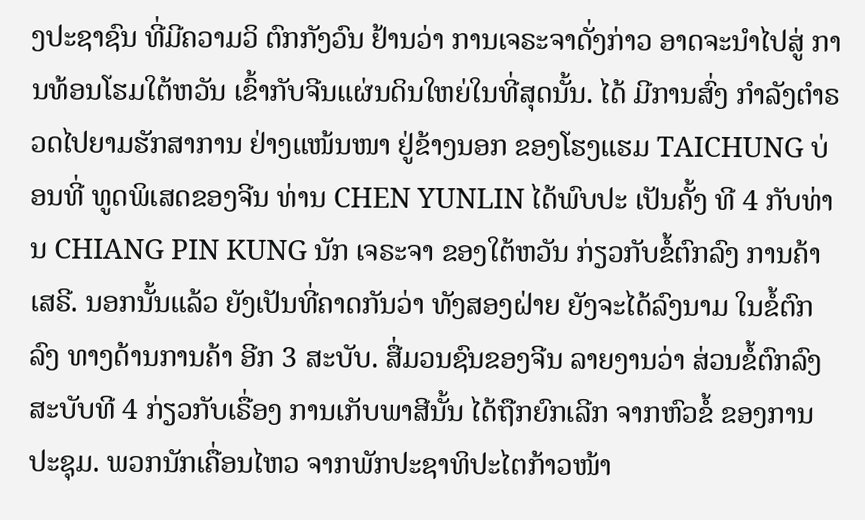ງປະຊາຊົນ ທີ່ມີຄວາມວິ ຕົກກັງວົນ ຢ້ານວ່າ ການເຈຣະຈາດັ່ງກ່າວ ອາດຈະນຳໄປສູ່ ການທ້ອນໂຮມໃຕ້ຫວັນ ເຂົ້າກັບຈີນແຜ່ນດິນໃຫຍ່ໃນທີ່ສຸດນັ້ນ. ໄດ້ ມີການສົ່ງ ກຳລັງຕຳຣວດໄປຍາມຮັກສາການ ຢ່າງແໜ້ນໜາ ຢູ່ຂ້າງນອກ ຂອງໂຮງແຮມ TAICHUNG ບ່ອນທີ່ ທູດພິເສດຂອງຈີນ ທ່ານ CHEN YUNLIN ໄດ້ພົບປະ ເປັນຄັ້ງ ທີ 4 ກັບທ່ານ CHIANG PIN KUNG ນັກ ເຈຣະຈາ ຂອງໃຕ້ຫວັນ ກ່ຽວກັບຂໍ້ຕົກລົງ ການຄ້າເສຣີ. ນອກນັ້ນແລ້ວ ຍັງເປັນທີ່ຄາດກັນວ່າ ທັງສອງຝ່າຍ ຍັງຈະໄດ້ລົງນາມ ໃນຂໍ້ຕົກລົງ ທາງດ້ານການຄ້າ ອີກ 3 ສະບັບ. ສື່ມວນຊົນຂອງຈີນ ລາຍງານວ່າ ສ່ວນຂໍ້ຕົກລົງ ສະບັບທີ 4 ກ່ຽວກັບເຣື່ອງ ການເກັບພາສີນັ້ນ ໄດ້ຖືກຍົກເລີກ ຈາກຫົວຂໍ້ ຂອງການປະຊຸມ. ພວກນັກເຄື່ອນໄຫວ ຈາກພັກປະຊາທິປະໄຕກ້າວໜ້າ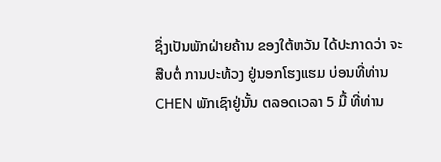ຊຶ່ງເປັນພັກຝ່າຍຄ້ານ ຂອງໃຕ້ຫວັນ ໄດ້ປະກາດວ່າ ຈະສືບຕໍ່ ການປະທ້ວງ ຢູ່ນອກໂຮງແຮມ ບ່ອນທີ່ທ່ານ CHEN ພັກເຊົາຢູ່ນັ້ນ ຕລອດເວລາ 5 ມື້ ທີ່ທ່ານ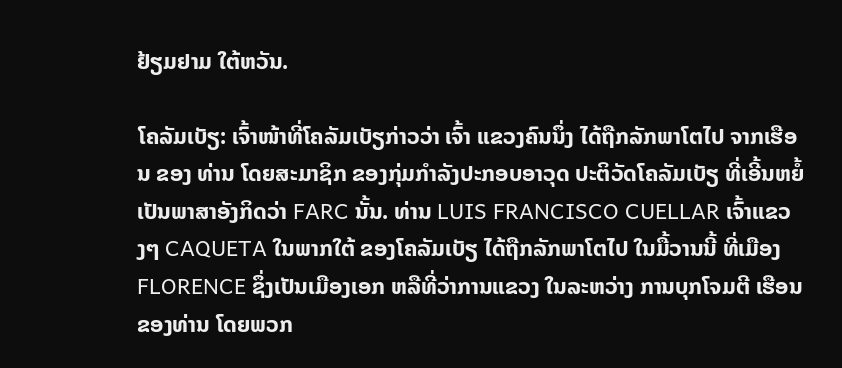ຢ້ຽມຢາມ ໃຕ້ຫວັນ.

ໂຄລັມເບັຽ: ເຈົ້າໜ້າທີ່ໂຄລັມເບັຽກ່າວວ່າ ເຈົ້າ ແຂວງຄົນນຶ່ງ ໄດ້ຖືກລັກພາໂຕໄປ ຈາກເຮືອນ ຂອງ ທ່ານ ໂດຍສະມາຊິກ ຂອງກຸ່ມກຳລັງປະກອບອາວຸດ ປະຕິວັດໂຄລັມເບັຽ ທີ່ເອີ້ນຫຍໍ້ ເປັນພາສາອັງກິດວ່າ FARC ນັ້ນ. ທ່ານ LUIS FRANCISCO CUELLAR ເຈົ້າແຂວງໆ CAQUETA ໃນພາກໃຕ້ ຂອງໂຄລັມເບັຽ ໄດ້ຖືກລັກພາໂຕໄປ ໃນມື້ວານນີ້ ທີ່ເມືອງ FLORENCE ຊຶ່ງເປັນເມືອງເອກ ຫລືທີ່ວ່າການແຂວງ ໃນລະຫວ່າງ ການບຸກໂຈມຕີ ເຮືອນຂອງທ່ານ ໂດຍພວກ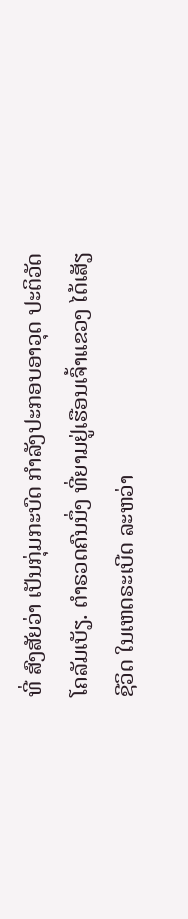ທີ່ ສົງສັຍວ່າ ເປັນກຸ່ມກະບົດ ກຳລັງປະກອບອາວຸດ ປະຕິວັດ ໂຄລັມເບັຽ. ຕຳຣວດຄົນນຶ່ງ ທີ່ຍາມຢູ່ເຮືອນເຈົ້າແຂວງ ໄດ້ເສັຽຊີວິດ ໃນເຫດຣະເບີດ ລະຫວ່າ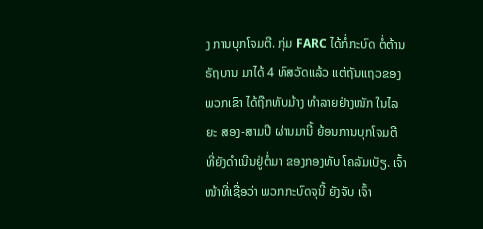ງ ການບຸກໂຈມຕີ. ກຸ່ມ FARC ໄດ້ກໍ່ກະບົດ ຕໍ່ຕ້ານຣັຖບານ ມາໄດ້ 4 ທົສວັດແລ້ວ ແຕ່ຖັນແຖວຂອງພວກເຂົາ ໄດ້ຖືກທັບມ້າງ ທຳລາຍຢ່າງໜັກ ໃນໄລຍະ ສອງ-ສາມປີ ຜ່ານມານີ້ ຍ້ອນການບຸກໂຈມຕີ ທີ່ຍັງດຳເນີນຢູ່ຕໍ່ມາ ຂອງກອງທັບ ໂຄລັມເບັຽ. ເຈົ້າໜ້າທີ່ເຊື່ອວ່າ ພວກກະບົດຈຸນີ້ ຍັງຈັບ ເຈົ້າ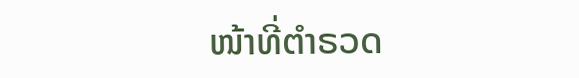ໜ້າທີ່ຕຳຣວດ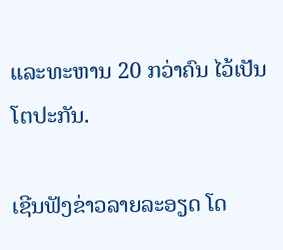ແລະທະຫານ 20 ກວ່າຄົນ ໄວ້ເປັນໂຕປະກັນ.

ເຊີນຟັງຂ່າວລາຍລະອຽດ ໂດ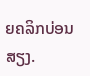ຍຄລິກບ່ອນສຽງ.